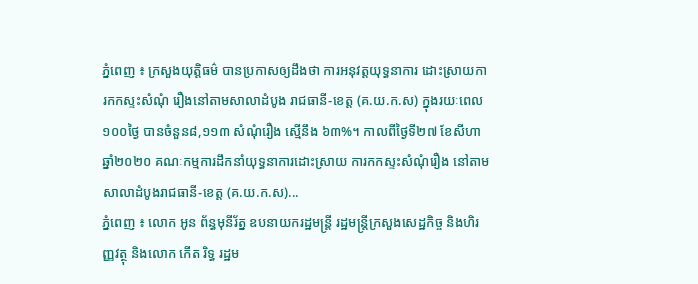ភ្នំពេញ ៖ ក្រសួងយុត្តិធម៌ បានប្រកាសឲ្យដឹងថា ការអនុវត្តយុទ្ធនាការ ដោះស្រាយការកកស្ទះសំណុំ រឿងនៅតាមសាលាដំបូង រាជធានី-ខេត្ត (គ.យ.ក.ស) ក្នុងរយៈពេល ១០០ថ្ងៃ បានចំនួន៨,១១៣ សំណុំរឿង ស្មើនឹង ៦៣%។ កាលពីថ្ងៃទី២៧ ខែសីហា ឆ្នាំ២០២០ គណៈកម្មការដឹកនាំយុទ្ធនាការដោះស្រាយ ការកកស្ទះសំណុំរឿង នៅតាមសាលាដំបូងរាជធានី-ខេត្ត (គ.យ.ក.ស)...
ភ្នំពេញ ៖ លោក អូន ព័ន្ធមុនីរ័ត្ន ឧបនាយករដ្ឋមន្ត្រី រដ្ឋមន្រ្តីក្រសួងសេដ្ឋកិច្ច និងហិរញ្ញវត្ថុ និងលោក កើត រិទ្ធ រដ្ឋម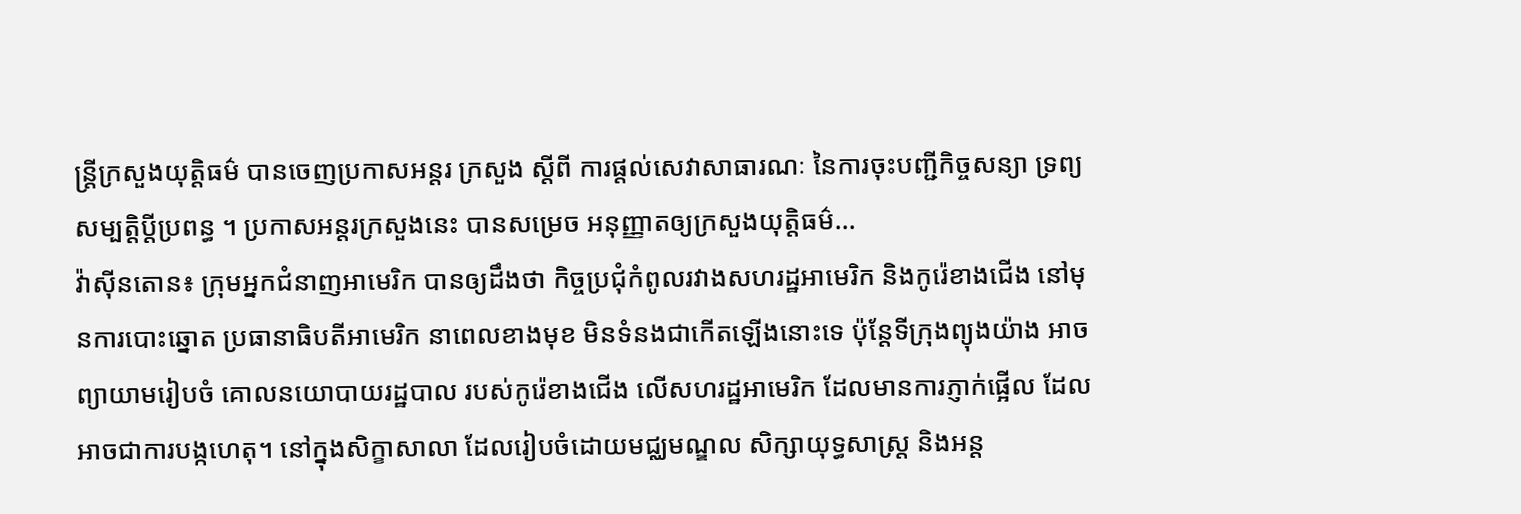ន្ត្រីក្រសួងយុត្តិធម៌ បានចេញប្រកាសអន្តរ ក្រសួង ស្តីពី ការផ្តល់សេវាសាធារណៈ នៃការចុះបញ្ជីកិច្ចសន្យា ទ្រព្យសម្បត្តិប្តីប្រពន្ធ ។ ប្រកាសអន្តរក្រសួងនេះ បានសម្រេច អនុញ្ញាតឲ្យក្រសួងយុត្តិធម៌...
វ៉ាស៊ីនតោន៖ ក្រុមអ្នកជំនាញអាមេរិក បានឲ្យដឹងថា កិច្ចប្រជុំកំពូលរវាងសហរដ្ឋអាមេរិក និងកូរ៉េខាងជើង នៅមុនការបោះឆ្នោត ប្រធានាធិបតីអាមេរិក នាពេលខាងមុខ មិនទំនងជាកើតឡើងនោះទេ ប៉ុន្តែទីក្រុងព្យុងយ៉ាង អាចព្យាយាមរៀបចំ គោលនយោបាយរដ្ឋបាល របស់កូរ៉េខាងជើង លើសហរដ្ឋអាមេរិក ដែលមានការភ្ញាក់ផ្អើល ដែលអាចជាការបង្កហេតុ។ នៅក្នុងសិក្ខាសាលា ដែលរៀបចំដោយមជ្ឈមណ្ឌល សិក្សាយុទ្ធសាស្ត្រ និងអន្ត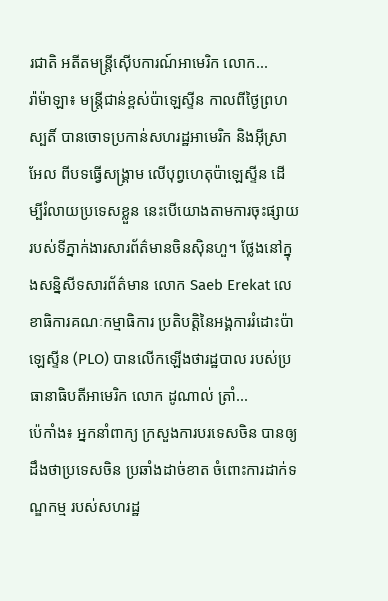រជាតិ អតីតមន្រ្តីស៊ើបការណ៍អាមេរិក លោក...
រ៉ាម៉ាឡា៖ មន្ត្រីជាន់ខ្ពស់ប៉ាឡេស្ទីន កាលពីថ្ងៃព្រហស្បតិ៍ បានចោទប្រកាន់សហរដ្ឋអាមេរិក និងអ៊ីស្រាអែល ពីបទធ្វើសង្គ្រាម លើបុព្វហេតុប៉ាឡេស្ទីន ដើម្បីរំលាយប្រទេសខ្លួន នេះបើយោងតាមការចុះផ្សាយ របស់ទីភ្នាក់ងារសារព័ត៌មានចិនស៊ិនហួ។ ថ្លែងនៅក្នុងសន្និសីទសារព័ត៌មាន លោក Saeb Erekat លេខាធិការគណៈកម្មាធិការ ប្រតិបត្តិនៃអង្គការរំដោះប៉ាឡេស្ទីន (PLO) បានលើកឡើងថារដ្ឋបាល របស់ប្រធានាធិបតីអាមេរិក លោក ដូណាល់ ត្រាំ...
ប៉េកាំង៖ អ្នកនាំពាក្យ ក្រសួងការបរទេសចិន បានឲ្យដឹងថាប្រទេសចិន ប្រឆាំងដាច់ខាត ចំពោះការដាក់ទណ្ឌកម្ម របស់សហរដ្ឋ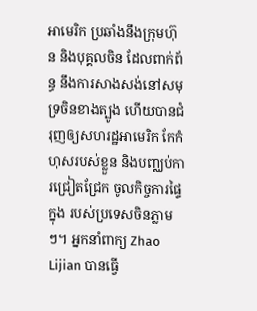អាមេរិក ប្រឆាំងនឹងក្រុមហ៊ុន និងបុគ្គលចិន ដែលពាក់ព័ន្ធ នឹងការសាងសង់នៅសមុទ្រចិនខាងត្បូង ហើយបានជំរុញឲ្យសហរដ្ឋអាមេរិក កែកំហុសរបស់ខ្លួន និងបញ្ឈប់ការជ្រៀតជ្រែក ចូលកិច្ចការផ្ទៃក្នុង របស់ប្រទេសចិនភ្លាមៗ។ អ្នកនាំពាក្យ Zhao Lijian បានធ្វើ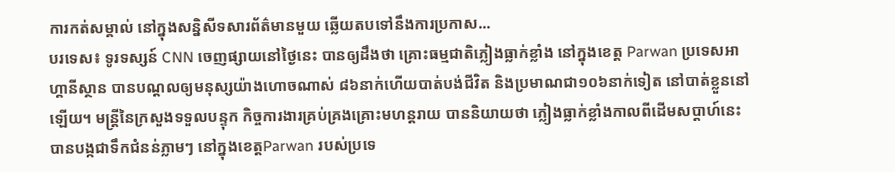ការកត់សម្គាល់ នៅក្នុងសន្និសីទសារព័ត៌មានមួយ ឆ្លើយតបទៅនឹងការប្រកាស...
បរទេស៖ ទូរទស្សន៍ CNN ចេញផ្សាយនៅថ្ងៃនេះ បានឲ្យដឹងថា គ្រោះធម្មជាតិភ្លៀងធ្លាក់ខ្លាំង នៅក្នុងខេត្ត Parwan ប្រទេសអាហ្គានីស្ថាន បានបណ្តលឲ្យមនុស្សយ៉ាងហោចណាស់ ៨៦នាក់ហើយបាត់បង់ជីវិត និងប្រមាណជា១០៦នាក់ទៀត នៅបាត់ខ្លួននៅឡើយ។ មន្ត្រីនៃក្រសួងទទួលបន្ទុក កិច្ចការងារគ្រប់គ្រងគ្រោះមហន្តរាយ បាននិយាយថា ភ្លៀងធ្លាក់ខ្លាំងកាលពីដើមសប្តាហ៍នេះ បានបង្កជាទឹកជំនន់ភ្លាមៗ នៅក្នុងខេត្តParwan របស់ប្រទេ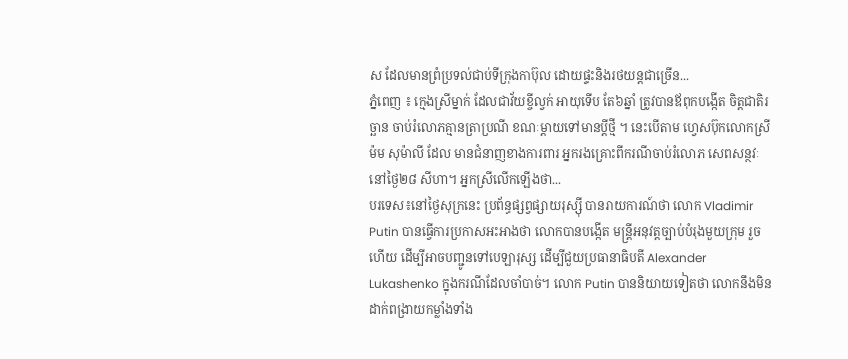ស ដែលមានព្រំប្រទល់ជាប់ទីក្រុងកាប៊ុល ដោយផ្ទះនិងរថយន្តជាច្រើន...
ភ្នំពេញ ៖ ក្មេងស្រីម្នាក់ ដែលជាវ័យខ្ចីល្វក់ អាយុទើប តែ៦ឆ្នាំ ត្រូវបានឪពុកបង្កើត ចិត្តជាតិរច្ឆាន ចាប់រំលោភគ្មានត្រាប្រណី ខណៈម្តាយទៅមានប្តីថ្មី ។ នេះបើតាម ហ្វេសប៊ុកលោកស្រី ម៉ម សុម៉ាលី ដែល មានជំនាញខាងការពារ អ្នករងគ្រោះពីករណីចាប់រំលោភ សេពសន្ថវៈ នៅថ្ងៃ២៨ សីហា។ អ្នកស្រីលើកឡើងថា...
បរទេស៖នៅថ្ងៃសុក្រនេះ ប្រព័ន្ធផ្សព្វផ្សាយរុស្ស៊ី បានរាយការណ៍ថា លោក Vladimir Putin បានធ្វើការប្រកាសអះអាងថា លោកបានបង្កើត មន្រ្តីអនុវត្តច្បាប់បំរុងមួយក្រុម រួចហើយ ដើម្បីអាចបញ្ជូនទៅបេឡារុស្ស ដើម្បីជួយប្រធានាធិបតី Alexander Lukashenko ក្នុងករណីដែលចាំបាច់។ លោក Putin បាននិយាយទៀតថា លោកនឹងមិនដាក់ពង្រាយកម្លាំងទាំង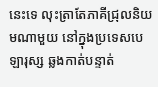នេះទេ លុះត្រាតែភាគីជ្រុលនិយមណាមួយ នៅក្នុងប្រទេសបេឡារុស្ស ឆ្លងកាត់បន្ទាត់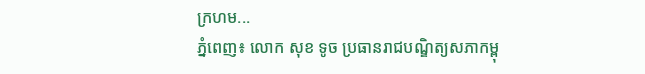ក្រហម...
ភ្នំពេញ៖ លោក សុខ ទូច ប្រធានរាជបណ្ឌិត្យសភាកម្ពុ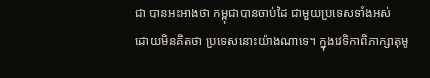ជា បានអះអាងថា កម្ពុជាបានចាប់ដៃ ជាមួយប្រទេសទាំងអស់ ដោយមិនគិតថា ប្រទេសនោះយ៉ាងណាទេ។ ក្នុងវេទិកាពិភាក្សាតុមូ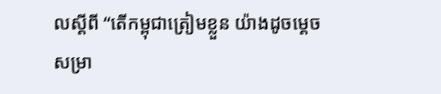លស្ដីពី “តើកម្ពុជាត្រៀមខ្លួន យ៉ាងដូចម្ដេច សម្រា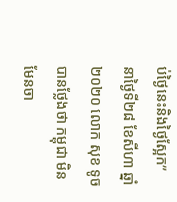ប់ថ្ងៃនេះនិងថ្ងៃស្អែក” នាថ្ងៃទី២៨ ខែសីហា ឆ្នាំ២០២០ លោក សុខ ទូចបានថ្លែងថា កម្ពុជា មិនមែនចា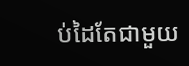ប់ដៃតែជាមួយ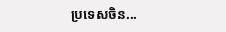ប្រទេសចិន...